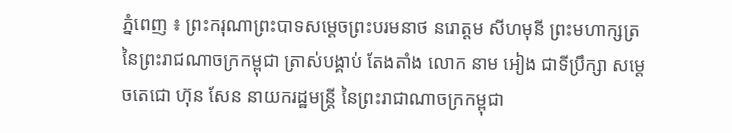ភ្នំពេញ ៖ ព្រះករុណាព្រះបាទសម្ដេចព្រះបរមនាថ នរោត្ដម សីហមុនី ព្រះមហាក្សត្រ នៃព្រះរាជណាចក្រកម្ពុជា ត្រាស់បង្គាប់ តែងតាំង លោក នាម អៀង ជាទីប្រឹក្សា សម្តេចតេជោ ហ៊ុន សែន នាយករដ្ឋមន្ត្រី នៃព្រះរាជាណាចក្រកម្ពុជា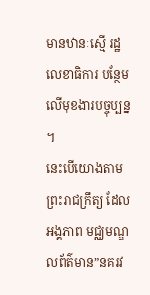មានឋានៈស្មើ រដ្ឋលេខាធិការ បន្ថែមលើមុខងារបច្ចុប្បន្ន ។
នេះបើយោងតាមព្រះរាជក្រឹត្យ ដែលអង្គភាព មជ្ឈមណ្ឌលព័ត៌មាន”នគរវ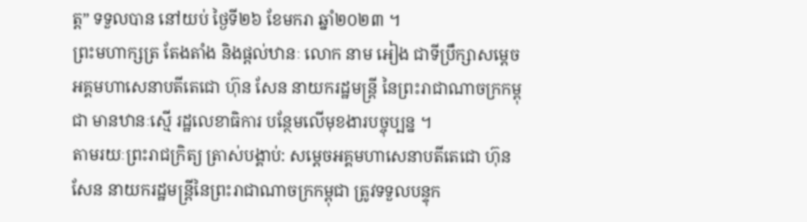ត្ត” ទទួលបាន នៅយប់ ថ្ងៃទី២៦ ខែមករា ឆ្នាំ២០២៣ ។
ព្រះមហាក្សត្រ តែងតាំង និងផ្ដល់ឋានៈ លោក នាម អៀង ជាទីប្រឹក្សាសម្ដេចអគ្គមហាសេនាបតីតេជោ ហ៊ុន សែន នាយករដ្ឋមន្ដ្រី នៃព្រះរាជាណាចក្រកម្ពុជា មានឋានៈស្មើ រដ្ឋលេខាធិការ បន្ថែមលើមុខងារបច្ចុប្បន្ន ។
តាមរយៈព្រះរាជក្រិត្យ ត្រាស់បង្គាប់: សម្តេចអគ្គមហាសេនាបតីតេជោ ហ៊ុន សែន នាយករដ្ឋមន្ត្រីនៃព្រះរាជាណាចក្រកម្ពុជា ត្រូវទទួលបន្ទុក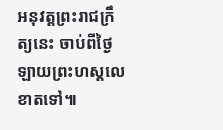អនុវត្តព្រះរាជក្រឹត្យនេះ ចាប់ពីថ្ងៃឡាយព្រះហស្តលេខាតទៅ៕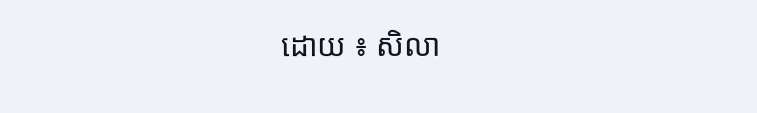ដោយ ៖ សិលា